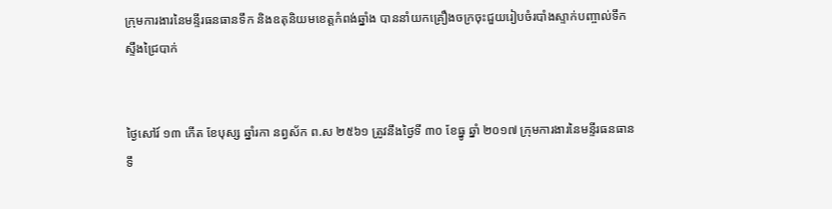ក្រុមការងារនៃមន្ទីរធនធានទឹក និងឧតុនិយមខេត្តកំពង់ឆ្នាំង បាននាំយកគ្រឿងចក្រចុះជួយរៀបចំរបាំងស្ទាក់បញ្ចាល់ទឹកស្ទឹងជ្រៃបាក់


ថ្ងៃសៅរ៍ ១៣ កើត ខែបុស្ស ឆ្នាំរកា នព្វស័ក ព.ស ២៥៦១ ត្រូវនឹងថ្ងៃទី ៣០ ខែធ្នូ ឆ្នាំ ២០១៧ ក្រុមការងារនៃមន្ទីរធនធានទឹ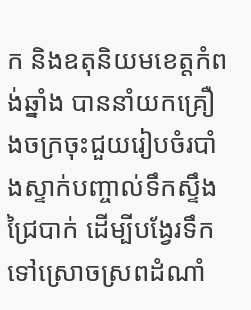ក និងឧតុនិយមខេត្តកំពង់ឆ្នាំង បាននាំយកគ្រឿងចក្រចុះជួយរៀបចំរបាំងស្ទាក់បញ្ចាល់ទឹកស្ទឹងជ្រៃបាក់ ដើម្បីបង្វែរទឹកទៅស្រោចស្រពដំណាំ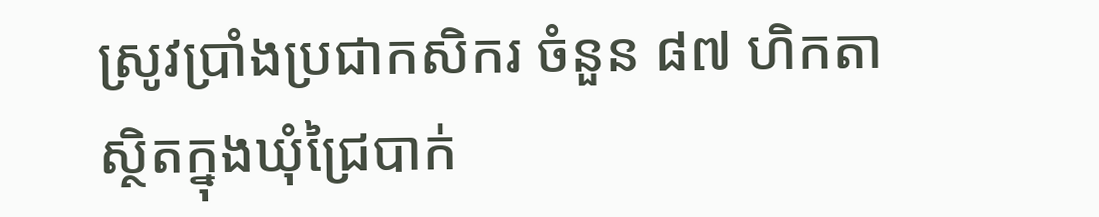ស្រូវប្រាំងប្រជាកសិករ ចំនួន ៨៧ ហិកតា ស្ថិតក្នុងឃុំជ្រៃបាក់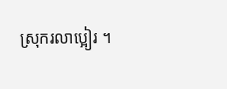ស្រុករលាប្អៀរ ។